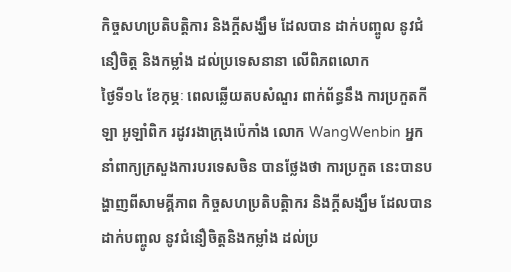កិច្ចសហប្រតិបត្តិការ និងក្តីសង្ឃឹម ដែលបាន ដាក់បញ្ចូល នូវជំនឿចិត្ត និងកម្លាំង ដល់ប្រទេសនានា លើពិភពលោក
ថ្ងៃទី១៤ ខែកុម្ភៈ ពេលឆ្លើយតបសំណួរ ពាក់ព័ន្ធនឹង ការប្រកួតកីឡា អូឡាំពិក រដូវរងាក្រុងប៉េកាំង លោក WangWenbin អ្នកនាំពាក្យក្រសួងការបរទេសចិន បានថ្លែងថា ការប្រកួត នេះបានបង្ហាញពីសាមគ្គីភាព កិច្ចសហប្រតិបត្តិាករ និងក្តីសង្ឃឹម ដែលបានដាក់បញ្ចូល នូវជំនឿចិត្តនិងកម្លាំង ដល់ប្រ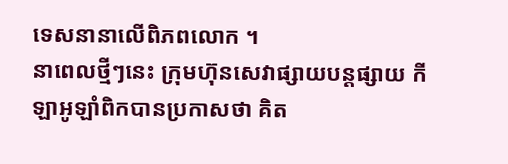ទេសនានាលើពិភពលោក ។
នាពេលថ្មីៗនេះ ក្រុមហ៊ុនសេវាផ្សាយបន្តផ្សាយ កីឡាអូឡាំពិកបានប្រកាសថា គិត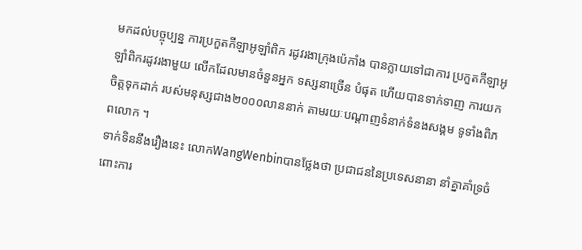មកដល់បច្ចុប្បន្ន ការប្រកួតកីឡាអូឡាំពិក រដូវរងាក្រុងប៉េកាំង បានក្លាយទៅជាការ ប្រកួតកីឡាអូឡាំពិករដូវរងាមួយ លើកដែលមានចំនួនអ្នក ទស្សនាច្រើន បំផុត ហើយបានទាក់ទាញ ការយកចិត្តទុកដាក់ របស់មនុស្សជាង២០០០លាននាក់ តាមរយៈបណ្តាញទំនាក់ទំនងសង្គម ទូទាំងពិភពលោក ។
ទាក់ទិននឹងរឿងនេះ លោកWangWenbinបានថ្លែងថា ប្រជាជននៃប្រទេសនានា នាំគ្នាគាំទ្រចំពោះការ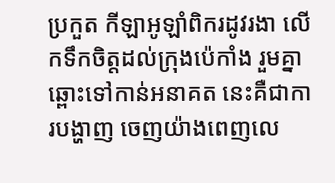ប្រកួត កីឡាអូឡាំពិករដូវរងា លើកទឹកចិត្តដល់ក្រុងប៉េកាំង រួមគ្នាឆ្ពោះទៅកាន់អនាគត នេះគឺជាការបង្ហាញ ចេញយ៉ាងពេញលេ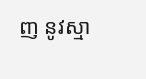ញ នូវស្មា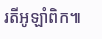រតីអូឡាំពិក៕